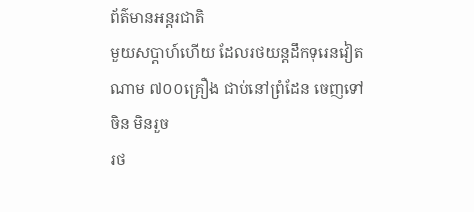ព័ត៌មានអន្ដរជាតិ
មួយសប្តាហ៍ហើយ ដែលរថយន្តដឹកទុរេនវៀតណាម ៧០០គ្រឿង ជាប់នៅព្រំដែន ចេញទៅ ចិន មិនរួច
រថ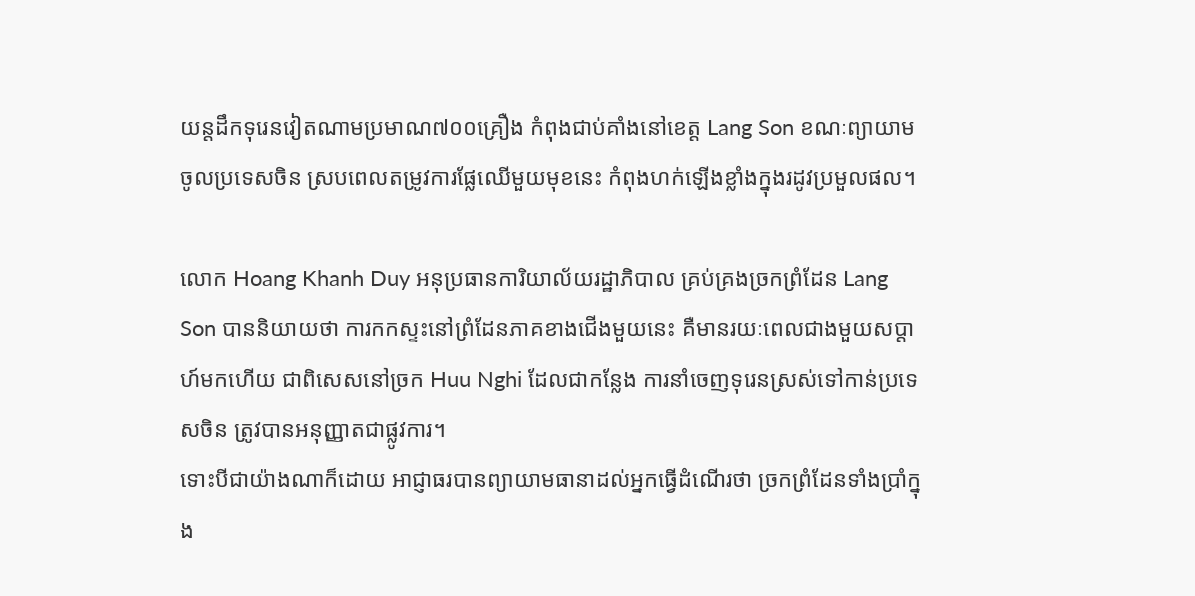យន្តដឹកទុរេនវៀតណាមប្រមាណ៧០០គ្រឿង កំពុងជាប់គាំងនៅខេត្ត Lang Son ខណៈព្យាយាមចូលប្រទេសចិន ស្របពេលតម្រូវការផ្លែឈើមួយមុខនេះ កំពុងហក់ឡើងខ្លាំងក្នុងរដូវប្រមួលផល។

លោក Hoang Khanh Duy អនុប្រធានការិយាល័យរដ្ឋាភិបាល គ្រប់គ្រងច្រកព្រំដែន Lang Son បាននិយាយថា ការកកស្ទះនៅព្រំដែនភាគខាងជើងមួយនេះ គឺមានរយៈពេលជាងមួយសប្តាហ៍មកហើយ ជាពិសេសនៅច្រក Huu Nghi ដែលជាកន្លែង ការនាំចេញទុរេនស្រស់ទៅកាន់ប្រទេសចិន ត្រូវបានអនុញ្ញាតជាផ្លូវការ។
ទោះបីជាយ៉ាងណាក៏ដោយ អាជ្ញាធរបានព្យាយាមធានាដល់អ្នកធ្វើដំណើរថា ច្រកព្រំដែនទាំងប្រាំក្នុង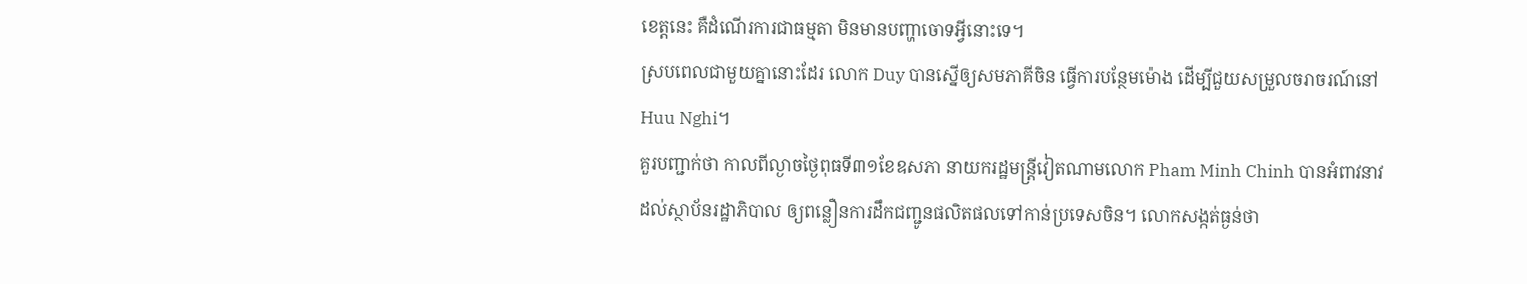ខេត្តនេះ គឺដំណើរការជាធម្មតា មិនមានបញ្ហាចោទអ្វីនោះទេ។
ស្របពេលជាមួយគ្នានោះដែរ លោក Duy បានស្នើឲ្យសមភាគីចិន ធ្វើការបន្ថែមម៉ោង ដើម្បីជួយសម្រួលចរាចរណ៍នៅ Huu Nghi។
គួរបញ្ជាក់ថា កាលពីល្ងាចថ្ងៃពុធទី៣១ខែឧសភា នាយករដ្ឋមន្ត្រីវៀតណាមលោក Pham Minh Chinh បានអំពាវនាវដល់ស្ថាប័នរដ្ឋាភិបាល ឲ្យពន្លឿនការដឹកជញ្ជូនផលិតផលទៅកាន់ប្រទេសចិន។ លោកសង្កត់ធ្ងន់ថា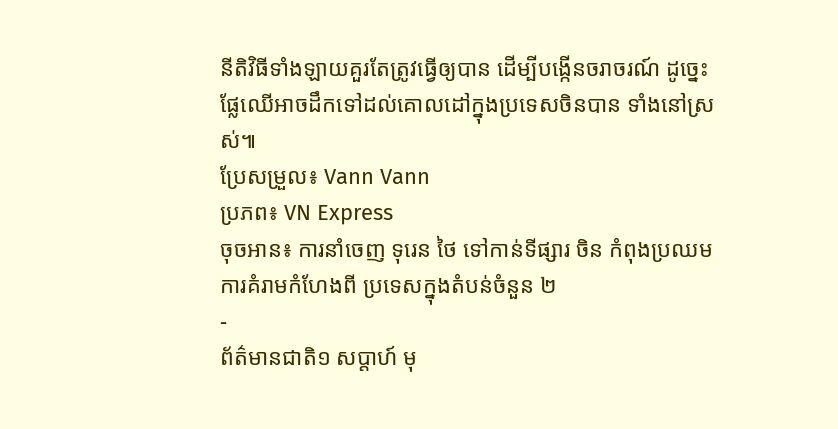នីតិវិធីទាំងឡាយគួរតែត្រូវធ្វើឲ្យបាន ដើម្បីបង្កើនចរាចរណ៍ ដូច្នេះផ្លែឈើអាចដឹកទៅដល់គោលដៅក្នុងប្រទេសចិនបាន ទាំងនៅស្រស់៕
ប្រែសម្រួល៖ Vann Vann
ប្រភព៖ VN Express
ចុចអាន៖ ការនាំចេញ ទុរេន ថៃ ទៅកាន់ទីផ្សារ ចិន កំពុងប្រឈមការគំរាមកំហែងពី ប្រទេសក្នុងតំបន់ចំនួន ២
-
ព័ត៌មានជាតិ១ សប្តាហ៍ មុ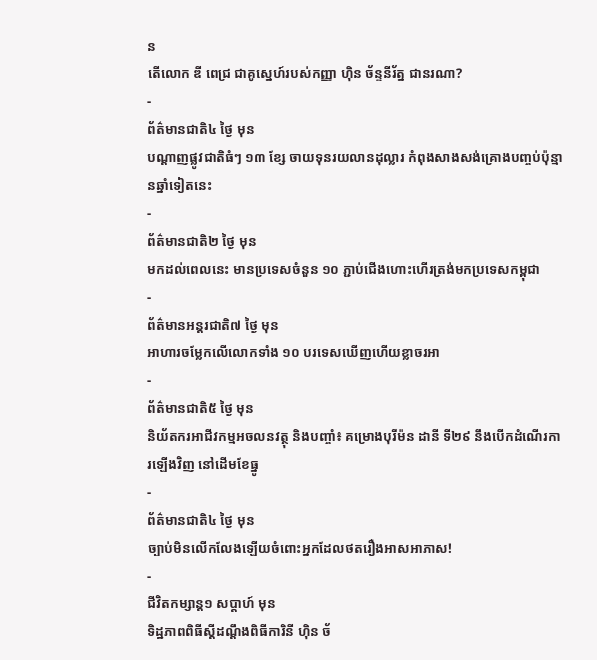ន
តើលោក ឌី ពេជ្រ ជាគូស្នេហ៍របស់កញ្ញា ហ៊ិន ច័ន្ទនីរ័ត្ន ជានរណា?
-
ព័ត៌មានជាតិ៤ ថ្ងៃ មុន
បណ្តាញផ្លូវជាតិធំៗ ១៣ ខ្សែ ចាយទុនរយលានដុល្លារ កំពុងសាងសង់គ្រោងបញ្ចប់ប៉ុន្មានឆ្នាំទៀតនេះ
-
ព័ត៌មានជាតិ២ ថ្ងៃ មុន
មកដល់ពេលនេះ មានប្រទេសចំនួន ១០ ភ្ជាប់ជើងហោះហើរត្រង់មកប្រទេសកម្ពុជា
-
ព័ត៌មានអន្ដរជាតិ៧ ថ្ងៃ មុន
អាហារចម្លែកលើលោកទាំង ១០ បរទេសឃើញហើយខ្លាចរអា
-
ព័ត៌មានជាតិ៥ ថ្ងៃ មុន
និយ័តករអាជីវកម្មអចលនវត្ថុ និងបញ្ចាំ៖ គម្រោងបុរីម៉ន ដានី ទី២៩ នឹងបើកដំណើរការឡើងវិញ នៅដើមខែធ្នូ
-
ព័ត៌មានជាតិ៤ ថ្ងៃ មុន
ច្បាប់មិនលើកលែងឡើយចំពោះអ្នកដែលថតរឿងអាសអាភាស!
-
ជីវិតកម្សាន្ដ១ សប្តាហ៍ មុន
ទិដ្ឋភាពពិធីស្ដីដណ្ដឹងពិធីការិនី ហ៊ិន ច័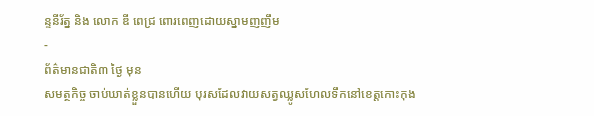ន្ទនីរ័ត្ន និង លោក ឌី ពេជ្រ ពោរពេញដោយស្នាមញញឹម
-
ព័ត៌មានជាតិ៣ ថ្ងៃ មុន
សមត្ថកិច្ច ចាប់ឃាត់ខ្លួនបានហើយ បុរសដែលវាយសត្វឈ្លូសហែលទឹកនៅខេត្តកោះកុង